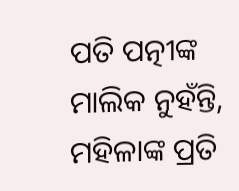ପତି ପତ୍ନୀଙ୍କ ମାଲିକ ନୁହଁନ୍ତି, ମହିଳାଙ୍କ ପ୍ରତି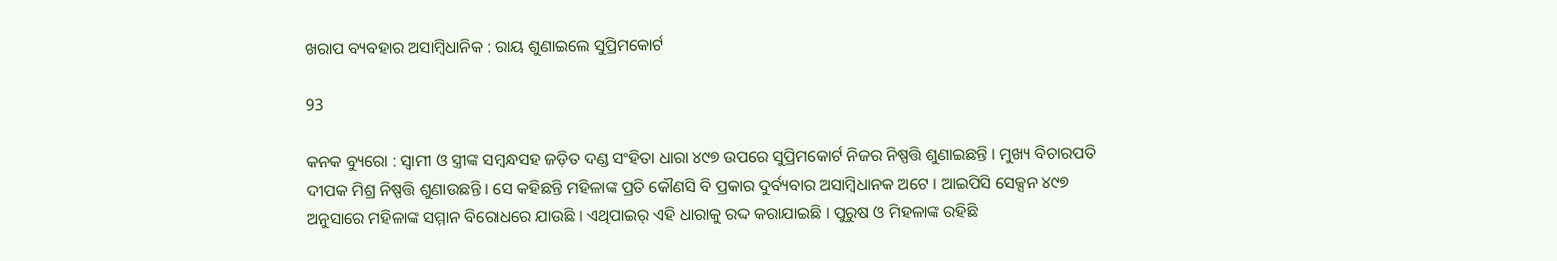ଖରାପ ବ୍ୟବହାର ଅସାମ୍ବିଧାନିକ : ରାୟ ଶୁଣାଇଲେ ସୁପ୍ରିମକୋର୍ଟ

93

କନକ ବ୍ୟୁରୋ : ସ୍ୱାମୀ ଓ ସ୍ତ୍ରୀଙ୍କ ସମ୍ବନ୍ଧସହ ଜଡ଼ିତ ଦଣ୍ଡ ସଂହିତା ଧାରା ୪୯୭ ଉପରେ ସୁପ୍ରିମକୋର୍ଟ ନିଜର ନିଷ୍ପତ୍ତି ଶୁଣାଇଛନ୍ତି । ମୁଖ୍ୟ ବିଚାରପତି ଦୀପକ ମିଶ୍ର ନିଷ୍ପତ୍ତି ଶୁଣାଉଛନ୍ତି । ସେ କହିଛନ୍ତି ମହିଳାଙ୍କ ପ୍ରତି କୌଣସି ବି ପ୍ରକାର ଦୁର୍ବ୍ୟବାର ଅସାମ୍ବିଧାନକ ଅଟେ । ଆଇପିସି ସେକ୍ସନ ୪୯୭ ଅନୁସାରେ ମହିଳାଙ୍କ ସମ୍ମାନ ବିରୋଧରେ ଯାଉଛି । ଏଥିପାଇର୍ ଏହି ଧାରାକୁ ରଦ୍ଦ କରାଯାଇଛି । ପୁରୁଷ ଓ ମିହଳାଙ୍କ ରହିଛି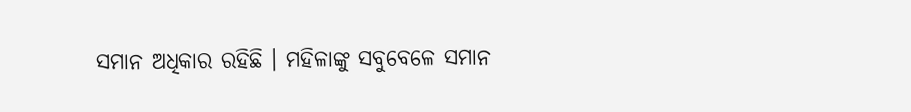ସମାନ ଅଧିକାର ରହିଛି । ମହିଳାଙ୍କୁ ସବୁବେଳେ ସମାନ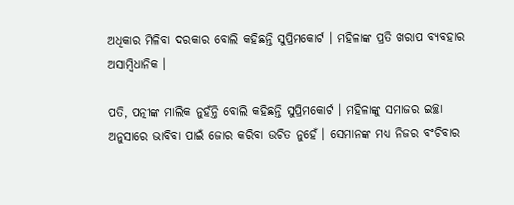ଅଧିକାର ମିଳିବା ଦରକାର ବୋଲି କହିଛନ୍ତି ସୁପ୍ରିମକୋର୍ଟ । ମହିଳାଙ୍କ ପ୍ରତି ଖରାପ ବ୍ୟବହାର ଅସାମ୍ବିଧାନିକ ।

ପତି, ପତ୍ନୀଙ୍କ ମାଲିକ ନୁହଁନ୍ତି ବୋଲି କହିଛନ୍ତି ସୁପ୍ରିମକୋର୍ଟ । ମହିଳାଙ୍କୁ ସମାଜର ଇଚ୍ଛା ଅନୁସାରେ ଭାବିବା ପାଇଁ ଜୋର କରିବା ଉଚିତ ନୁହେଁ । ସେମାନଙ୍କ ମଧ୍ୟ ନିଜର ବଂଚିବାର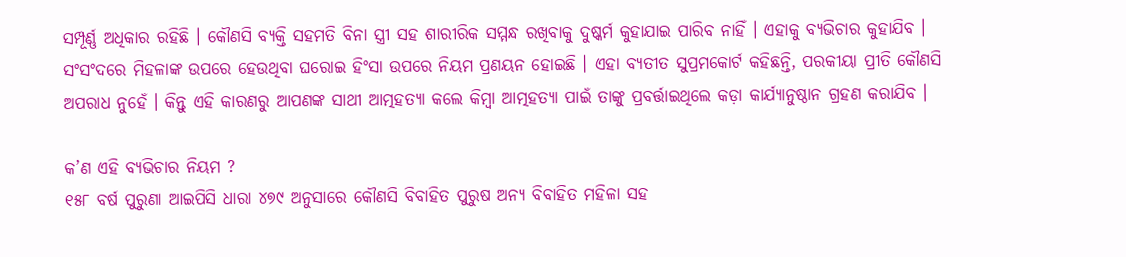ସମ୍ପୂର୍ଣ୍ଣ ଅଧିକାର ରହିଛି । କୌଣସି ବ୍ୟକ୍ତି ସହମତି ବିନା ସ୍ତ୍ରୀ ସହ ଶାରୀରିକ ସମ୍ମନ୍ଧ ରଖିବାକୁ ଦୁଷ୍କର୍ମ କୁହାଯାଇ ପାରିବ ନାହିଁ । ଏହାକୁ ବ୍ୟଭିଚାର କୁହାଯିବ । ସଂସଂଦରେ ମିହଳାଙ୍କ ଉପରେ ହେଉଥିବା ଘରୋଇ ହିଂସା ଉପରେ ନିୟମ ପ୍ରଣୟନ ହୋଇଛି । ଏହା ବ୍ୟତୀତ ସୁପ୍ରମକୋର୍ଟ କହିଛନ୍ତି, ପରକୀୟା ପ୍ରୀତି କୌଣସି ଅପରାଧ ନୁହେଁ । କିନ୍ତୁ ଏହି କାରଣରୁ ଆପଣଙ୍କ ସାଥୀ ଆତ୍ମହତ୍ୟା କଲେ କିମ୍ବା ଆତ୍ମହତ୍ୟା ପାଇଁ ତାଙ୍କୁ ପ୍ରବର୍ତ୍ତାଇଥିଲେ କଡ଼ା କାର୍ଯ୍ୟାନୁଷ୍ଠାନ ଗ୍ରହଣ କରାଯିବ ।

କ’ଣ ଏହି ବ୍ୟଭିଚାର ନିୟମ ?
୧୫୮ ବର୍ଷ ପୁରୁଣା ଆଇପିସି ଧାରା ୪୭୯ ଅନୁସାରେ କୌଣସି ବିବାହିତ ପୁରୁଷ ଅନ୍ୟ ବିବାହିତ ମହିଳା ସହ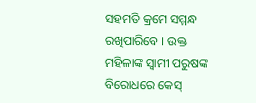ସହମତି କ୍ରମେ ସମ୍ମନ୍ଧ ରଖିପାରିବେ । ଉକ୍ତ ମହିଳାଙ୍କ ସ୍ୱାମୀ ପରୁଷଙ୍କ ବିରୋଧରେ କେସ୍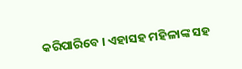କରିପାରିବେ । ଏହାସହ ମହିଳାଙ୍କ ସହ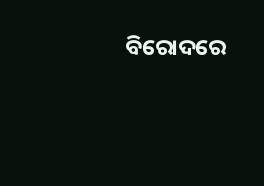ବିରୋଦରେ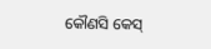କୌଣସି କେସ୍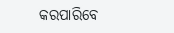କରପାରିବେ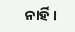ନାର୍ହି ।